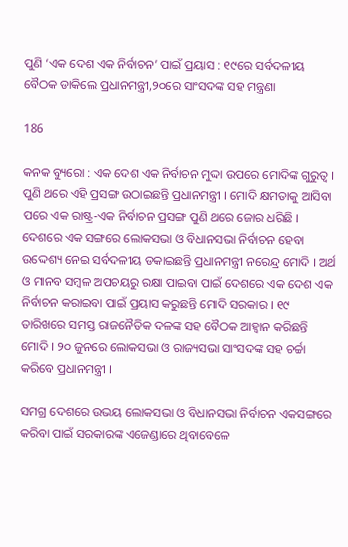ପୁଣି ‘ଏକ ଦେଶ ଏକ ନିର୍ବାଚନ’ ପାଇଁ ପ୍ରୟାସ : ୧୯ରେ ସର୍ବଦଳୀୟ ବୈଠକ ଡାକିଲେ ପ୍ରଧାନମନ୍ତ୍ରୀ,୨୦ରେ ସାଂସଦଙ୍କ ସହ ମନ୍ତ୍ରଣା

186

କନକ ବ୍ୟୁରୋ : ଏକ ଦେଶ ଏକ ନିର୍ବାଚନ ମୁଦ୍ଦା ଉପରେ ମୋଦିଙ୍କ ଗୁରୁତ୍ୱ । ପୁଣି ଥରେ ଏହି ପ୍ରସଙ୍ଗ ଉଠାଇଛନ୍ତି ପ୍ରଧାନମନ୍ତ୍ରୀ । ମୋଦି କ୍ଷମତାକୁ ଆସିବା ପରେ ଏକ ରାଷ୍ଟ୍ର-ଏକ ନିର୍ବାଚନ ପ୍ରସଙ୍ଗ ପୁଣି ଥରେ ଜୋର ଧରିଛି । ଦେଶରେ ଏକ ସଙ୍ଗରେ ଲୋକସଭା ଓ ବିଧାନସଭା ନିର୍ବାଚନ ହେବା ଉଦ୍ଦେଶ୍ୟ ନେଇ ସର୍ବଦଳୀୟ ଡକାଇଛନ୍ତି ପ୍ରଧାନମନ୍ତ୍ରୀ ନରେନ୍ଦ୍ର ମୋଦି । ଅର୍ଥ ଓ ମାନବ ସମ୍ବଳ ଅପଚୟରୁ ରକ୍ଷା ପାଇବା ପାଇଁ ଦେଶରେ ଏକ ଦେଶ ଏକ ନିର୍ବାଚନ କରାଇବା ପାଇଁ ପ୍ରୟାସ କରୁଛନ୍ତି ମୋଦି ସରକାର । ୧୯ ତାରିଖରେ ସମସ୍ତ ରାଜନୈତିକ ଦଳଙ୍କ ସହ ବୈଠକ ଆହ୍ୱାନ କରିଛନ୍ତି ମୋଦି । ୨୦ ଜୁନରେ ଲୋକସଭା ଓ ରାଜ୍ୟସଭା ସାଂସଦଙ୍କ ସହ ଚର୍ଚ୍ଚା କରିବେ ପ୍ରଧାନମନ୍ତ୍ରୀ ।

ସମଗ୍ର ଦେଶରେ ଉଭୟ ଲୋକସଭା ଓ ବିଧାନସଭା ନିର୍ବାଚନ ଏକସଙ୍ଗରେ କରିବା ପାଇଁ ସରକାରଙ୍କ ଏଜେଣ୍ଡାରେ ଥିବାବେଳେ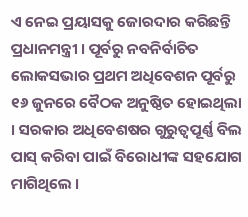ଏ ନେଇ ପ୍ରୟାସକୁ ଜୋରଦାର କରିଛନ୍ତି ପ୍ରଧାନମନ୍ତ୍ରୀ । ପୂର୍ବରୁ ନବନିର୍ବାଚିତ ଲୋକସଭାର ପ୍ରଥମ ଅଧିବେଶନ ପୂର୍ବରୁ ୧୬ ଜୁନରେ ବୈଠକ ଅନୁଷ୍ଠିତ ହୋଇଥିଲା । ସରକାର ଅଧିବେଶଷର ଗୁରୁତ୍ୱପୂର୍ଣ୍ଣ ବିଲ ପାସ୍ କରିବା ପାଇଁ ବିରୋଧୀଙ୍କ ସହଯୋଗ ମାଗିଥିଲେ ।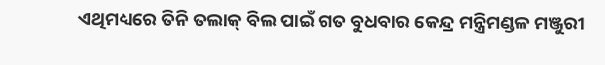ଏଥିମଧ୍ୟରେ ତିନି ତଲାକ୍ ବିଲ ପାଇଁ ଗତ ବୁଧବାର କେନ୍ଦ୍ର ମନ୍ତ୍ରିମଣ୍ଡଳ ମଞ୍ଜୁରୀ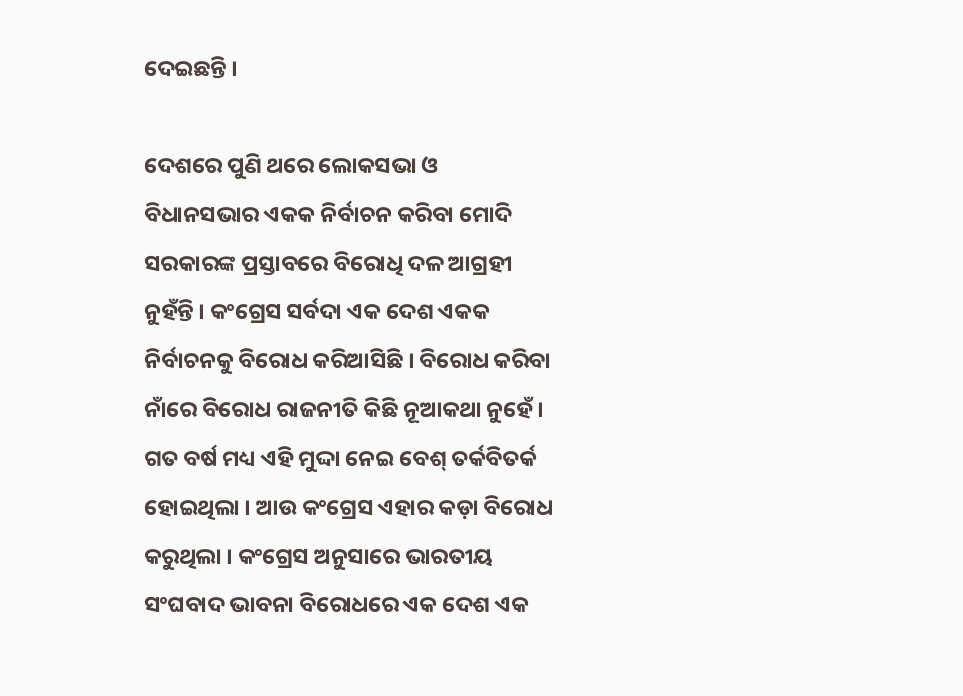ଦେଇଛନ୍ତି ।

ଦେଶରେ ପୁଣି ଥରେ ଲୋକସଭା ଓ ବିଧାନସଭାର ଏକକ ନିର୍ବାଚନ କରିବା ମୋଦି ସରକାରଙ୍କ ପ୍ରସ୍ତାବରେ ବିରୋଧି ଦଳ ଆଗ୍ରହୀ ନୁହଁନ୍ତି । କଂଗ୍ରେସ ସର୍ବଦା ଏକ ଦେଶ ଏକକ ନିର୍ବାଚନକୁ ବିରୋଧ କରିଆସିଛି । ବିରୋଧ କରିବା ନାଁରେ ବିରୋଧ ରାଜନୀତି କିଛି ନୂଆକଥା ନୁହେଁ । ଗତ ବର୍ଷ ମଧ୍ୟ ଏହି ମୁଦ୍ଦା ନେଇ ବେଶ୍ ତର୍କବିତର୍କ ହୋଇଥିଲା । ଆଉ କଂଗ୍ରେସ ଏହାର କଡ଼ା ବିରୋଧ କରୁଥିଲା । କଂଗ୍ରେସ ଅନୁସାରେ ଭାରତୀୟ ସଂଘବାଦ ଭାବନା ବିରୋଧରେ ଏକ ଦେଶ ଏକ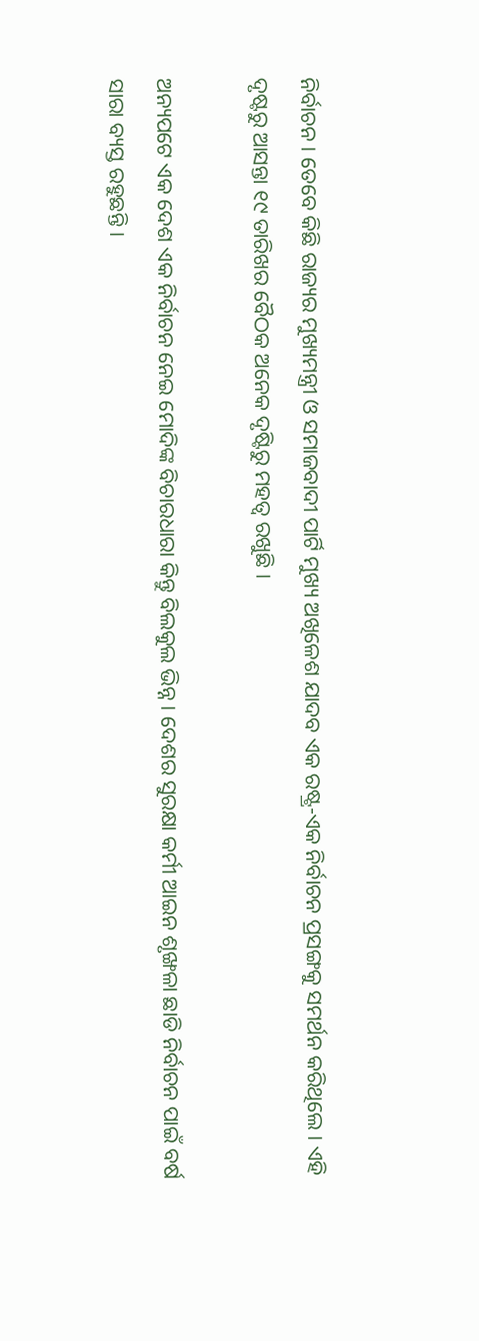ନିର୍ବାଚନ । ତେବେ କିଛି ରାଜ୍ୟର ମୁଖ୍ୟମନ୍ତ୍ରୀ ଓ ସମାଜବାଦୀ ପାର୍ଟି ମୁଖ୍ୟ ଅଖିଳେଶ ଯାଦବ ଏକ ରଷ୍ଟ୍ର-ଏକ ନିର୍ବାଚନ ପ୍ରସଙ୍ଗକୁ ସମର୍ଥନ କରିଥିଲେ । ଏହି ଦୃଷ୍ଟରୁ ଆସନ୍ତା ୧୯ ତାରିଖର ବୈଠକ ଅନେକ ଦୃଷ୍ଟିରୁ ମହତ୍ୱ ରଖୁଛି ।

ଅନ୍ୟପଟେ ଏକ ଦେଶ ଏକ ନିର୍ବାଚନ ନେଇ ମୋଦିଙ୍କ ବିଚାରଧାରା କିନ୍ତୁ ବିଲକୁଲ ଭିନ୍ନ । ଦେଶର ସୁରକ୍ଷା କର୍ମୀ ଆଇନ ଶୃଙ୍ଖଳା ଛାଡି ନିର୍ବାଚନ ପାଇଁ ବର୍ଷ ସାରା ବ୍ୟସ୍ତ ରହୁଛନ୍ତି ।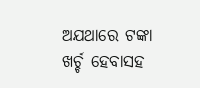ଅଯଥାରେ ଟଙ୍କା ଖର୍ଚ୍ଚ ହେବାସହ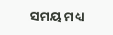ସମୟ ମଧ୍ୟ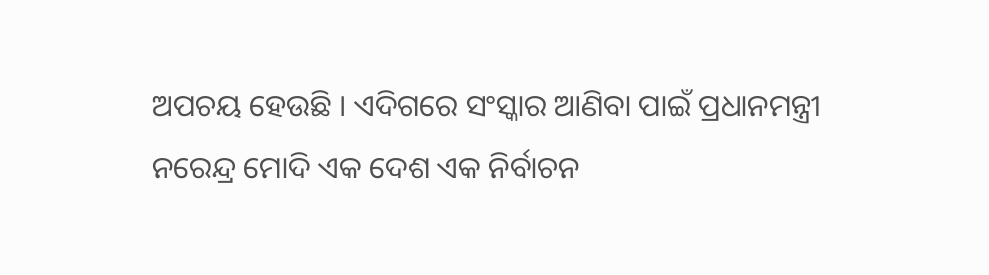ଅପଚୟ ହେଉଛି । ଏଦିଗରେ ସଂସ୍କାର ଆଣିବା ପାଇଁ ପ୍ରଧାନମନ୍ତ୍ରୀ ନରେନ୍ଦ୍ର ମୋଦି ଏକ ଦେଶ ଏକ ନିର୍ବାଚନ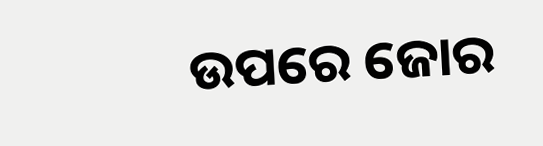ଉପରେ ଜୋର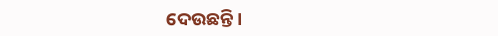ଦେଉଛନ୍ତି ।